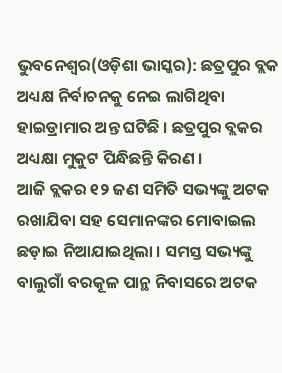ଭୁବନେଶ୍ୱର(ଓଡ଼ିଶା ଭାସ୍କର): ଛତ୍ରପୁର ବ୍ଲକ ଅଧ୍ୟକ୍ଷ ନିର୍ବାଚନକୁ ନେଇ ଲାଗିଥିବା ହାଇଡ୍ରାମାର ଅନ୍ତ ଘଟିଛି । ଛତ୍ରପୁର ବ୍ଲକର ଅଧ୍ୟକ୍ଷା ମୁକୁଟ ପିନ୍ଧିଛନ୍ତି କିରଣ ।
ଆଜି ବ୍ଲକର ୧୨ ଜଣ ସମିତି ସଭ୍ୟଙ୍କୁ ଅଟକ ରଖାଯିବା ସହ ସେମାନଙ୍କର ମୋବାଇଲ ଛଡ଼ାଇ ନିଆଯାଇଥିଲା । ସମସ୍ତ ସଭ୍ୟଙ୍କୁ ବାଲୁଗାଁ ବରକୂଳ ପାନ୍ଥ ନିବାସରେ ଅଟକ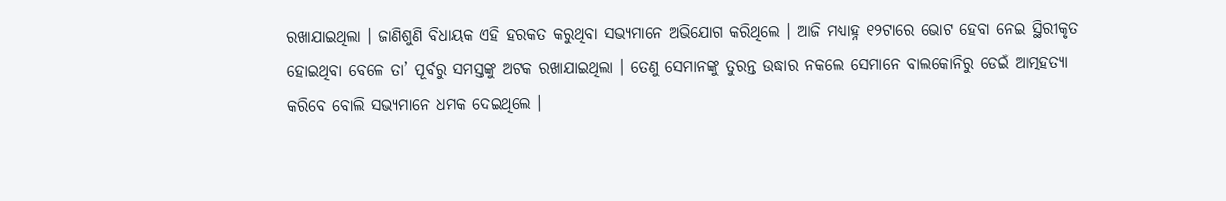ରଖାଯାଇଥିଲା । ଜାଣିଶୁଣି ବିଧାୟକ ଏହି ହରକତ କରୁଥିବା ସଭ୍ୟମାନେ ଅଭିଯୋଗ କରିଥିଲେ । ଆଜି ମଧ୍ୟାହ୍ନ ୧୨ଟାରେ ଭୋଟ ହେବା ନେଇ ସ୍ଥିରୀକୃତ ହୋଇଥିବା ବେଳେ ତା’ ପୂର୍ବରୁ ସମସ୍ତଙ୍କୁ ଅଟକ ରଖାଯାଇଥିଲା । ତେଣୁ ସେମାନଙ୍କୁ ତୁରନ୍ତ ଉଦ୍ଧାର ନକଲେ ସେମାନେ ବାଲକୋନିରୁ ଡେଇଁ ଆତ୍ମହତ୍ୟା କରିବେ ବୋଲି ସଭ୍ୟମାନେ ଧମକ ଦେଇଥିଲେ ।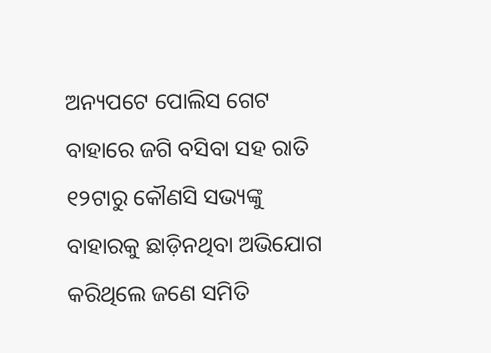ଅନ୍ୟପଟେ ପୋଲିସ ଗେଟ ବାହାରେ ଜଗି ବସିବା ସହ ରାତି ୧୨ଟାରୁ କୌଣସି ସଭ୍ୟଙ୍କୁ ବାହାରକୁ ଛାଡ଼ିନଥିବା ଅଭିଯୋଗ କରିଥିଲେ ଜଣେ ସମିତି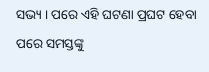ସଭ୍ୟ । ପରେ ଏହି ଘଟଣା ପ୍ରଘଟ ହେବା ପରେ ସମସ୍ତଙ୍କୁ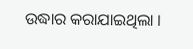ଉଦ୍ଧାର କରାଯାଇଥିଲା ।